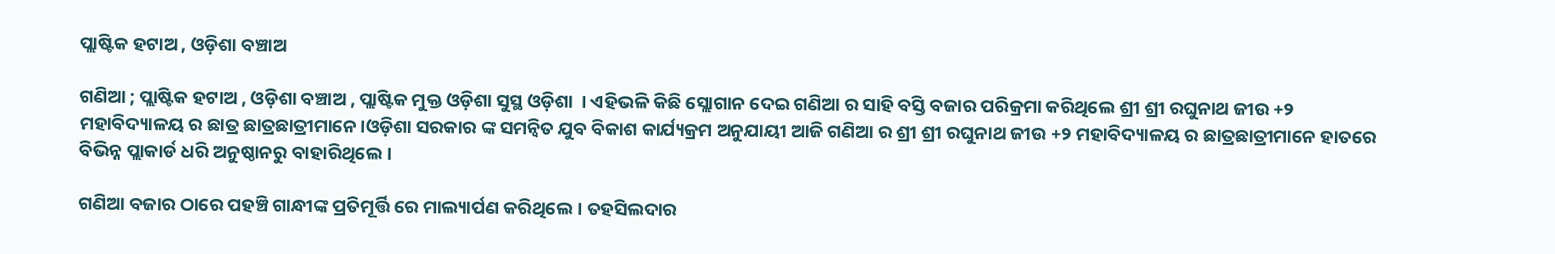ପ୍ଲାଷ୍ଟିକ ହଟାଅ , ଓଡ଼ିଶା ବଞ୍ଚାଅ

ଗଣିଆ ; ପ୍ଲାଷ୍ଟିକ ହଟାଅ , ଓଡ଼ିଶା ବଞ୍ଚାଅ , ପ୍ଲାଷ୍ଟିକ ମୁକ୍ତ ଓଡ଼ିଶା ସୁସ୍ଥ ଓଡ଼ିଶା  । ଏହିଭଳି କିଛି ସ୍ଲୋଗାନ ଦେଇ ଗଣିଆ ର ସାହି ବସ୍ତି ବଜାର ପରିକ୍ରମା କରିଥିଲେ ଶ୍ରୀ ଶ୍ରୀ ରଘୁନାଥ ଜୀଉ +୨ ମହାବିଦ୍ୟାଳୟ ର ଛାତ୍ର ଛାତ୍ରଛାତ୍ରୀମାନେ।ଓଡ଼ିଶା ସରକାର ଙ୍କ ସମନ୍ଵିତ ଯୁବ ବିକାଶ କାର୍ଯ୍ୟକ୍ରମ ଅନୁଯାୟୀ ଆଜି ଗଣିଆ ର ଶ୍ରୀ ଶ୍ରୀ ରଘୁନାଥ ଜୀଉ +୨ ମହାବିଦ୍ୟାଳୟ ର ଛାତ୍ରଛାତ୍ରୀମାନେ ହାତରେ ବିଭିନ୍ନ ପ୍ଲାକାର୍ଡ ଧରି ଅନୁଷ୍ଠାନରୁ ବାହାରିଥିଲେ ।

ଗଣିଆ ବଜାର ଠାରେ ପହଞ୍ଚି ଗାନ୍ଧୀଙ୍କ ପ୍ରତିମୂର୍ତ୍ତି ରେ ମାଲ୍ୟାର୍ପଣ କରିଥିଲେ। ତହସିଲଦାର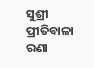ସୁଶ୍ରୀ ପ୍ରୀତିବାଳା ରଣା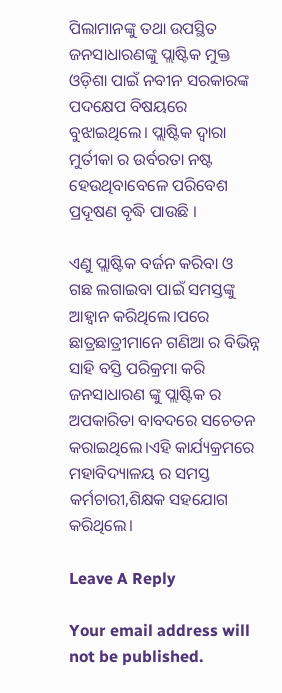ପିଲାମାନଙ୍କୁ ତଥା ଉପସ୍ଥିତ ଜନସାଧାରଣଙ୍କୁ ପ୍ଲାଷ୍ଟିକ ମୁକ୍ତ ଓଡ଼ିଶା ପାଇଁ ନବୀନ ସରକାରଙ୍କ ପଦକ୍ଷେପ ବିଷୟରେ ବୁଝାଇଥିଲେ। ପ୍ଲାଷ୍ଟିକ ଦ୍ଵାରା ମୁର୍ତୀକା ର ଉର୍ବରତା ନଷ୍ଟ ହେଉଥିବାବେଳେ ପରିବେଶ ପ୍ରଦୂଷଣ ବୃଦ୍ଧି ପାଉଛି ।

ଏଣୁ ପ୍ଲାଷ୍ଟିକ ବର୍ଜନ କରିବା ଓ ଗଛ ଲଗାଇବା ପାଇଁ ସମସ୍ତଙ୍କୁ ଆହ୍ଵାନ କରିଥିଲେ।ପରେ ଛାତ୍ରଛାତ୍ରୀମାନେ ଗଣିଆ ର ବିଭିନ୍ନ ସାହି ବସ୍ତି ପରିକ୍ରମା କରି ଜନସାଧାରଣ ଙ୍କୁ ପ୍ଲାଷ୍ଟିକ ର ଅପକାରିତା ବାବଦରେ ସଚେତନ କରାଇଥିଲେ।ଏହି କାର୍ଯ୍ୟକ୍ରମରେ ମହାବିଦ୍ୟାଳୟ ର ସମସ୍ତ କର୍ମଚାରୀ,ଶିକ୍ଷକ ସହଯୋଗ କରିଥିଲେ।

Leave A Reply

Your email address will not be published.